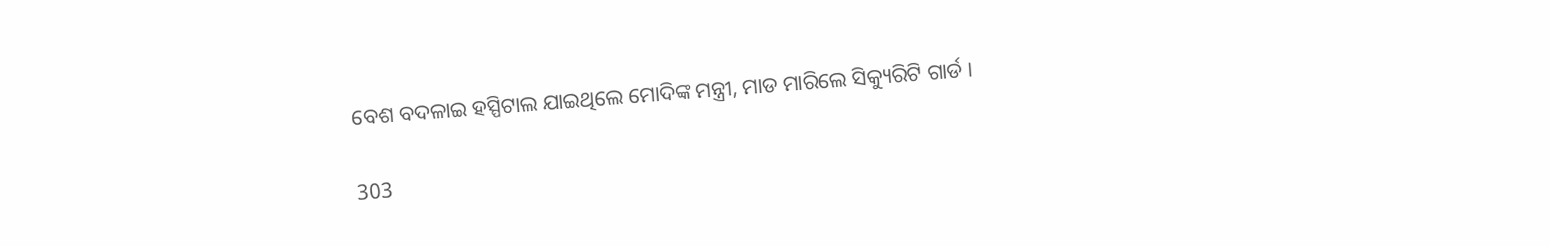ବେଶ ବଦଳାଇ ହସ୍ପିଟାଲ ଯାଇଥିଲେ ମୋଦିଙ୍କ ମନ୍ତ୍ରୀ, ମାଡ ମାରିଲେ ସିକ୍ୟୁରିଟି ଗାର୍ଡ ।

303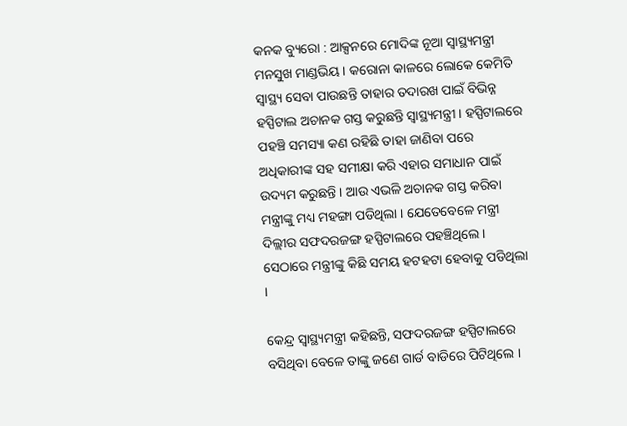କନକ ବ୍ୟୁରୋ : ଆକ୍ସନରେ ମୋଦିଙ୍କ ନୂଆ ସ୍ୱାସ୍ଥ୍ୟମନ୍ତ୍ରୀ ମନସୁଖ ମାଣ୍ଡଭିୟ । କରୋନା କାଳରେ ଲୋକେ କେମିତି ସ୍ୱାସ୍ଥ୍ୟ ସେବା ପାଉଛନ୍ତି ତାହାର ତଦାରଖ ପାଇଁ ବିଭିନ୍ନ ହସ୍ପିଟାଲ ଅଚାନକ ଗସ୍ତ କରୁଛନ୍ତି ସ୍ୱାସ୍ଥ୍ୟମନ୍ତ୍ରୀ । ହସ୍ପିଟାଲରେ ପହଞ୍ଚି ସମସ୍ୟା କଣ ରହିଛି ତାହା ଜାଣିବା ପରେ ଅଧିକାରୀଙ୍କ ସହ ସମୀକ୍ଷା କରି ଏହାର ସମାଧାନ ପାଇଁ ଉଦ୍ୟମ କରୁଛନ୍ତି । ଆଉ ଏଭଳି ଅଚାନକ ଗସ୍ତ କରିବା ମନ୍ତ୍ରୀଙ୍କୁ ମଧ୍ୟ ମହଙ୍ଗା ପଡିଥିଲା । ଯେତେବେଳେ ମନ୍ତ୍ରୀ ଦିଲ୍ଲୀର ସଫଦରଜଙ୍ଗ ହସ୍ପିଟାଲରେ ପହଞ୍ଚିଥିଲେ । ସେଠାରେ ମନ୍ତ୍ରୀଙ୍କୁ କିଛି ସମୟ ହଟହଟା ହେବାକୁ ପଡିଥିଲା ।

କେନ୍ଦ୍ର ସ୍ୱାସ୍ଥ୍ୟମନ୍ତ୍ରୀ କହିଛନ୍ତି, ସଫଦରଜଙ୍ଗ ହସ୍ପିଟାଲରେ ବସିଥିବା ବେଳେ ତାଙ୍କୁ ଜଣେ ଗାର୍ଡ ବାଡିରେ ପିଟିଥିଲେ ।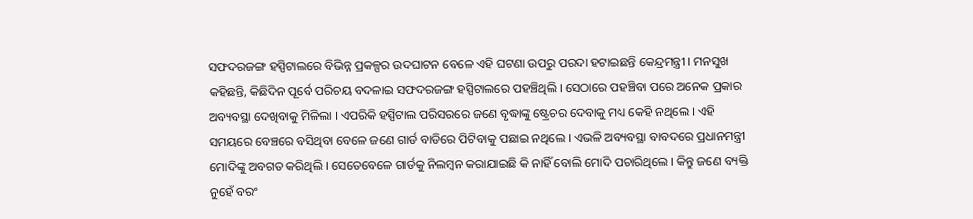ସଫଦରଜଙ୍ଗ ହସ୍ପିଟାଲରେ ବିଭିନ୍ନ ପ୍ରକଳ୍ପର ଉଦଘାଟନ ବେଳେ ଏହି ଘଟଣା ଉପରୁ ପରଦା ହଟାଇଛନ୍ତି କେନ୍ଦ୍ରମନ୍ତ୍ରୀ । ମନସୁଖ କହିଛନ୍ତି, କିଛିଦିନ ପୂର୍ବେ ପରିଚୟ ବଦଳାଇ ସଫଦରଜଙ୍ଗ ହସ୍ପିଟାଲରେ ପହଞ୍ଚିଥିଲି । ସେଠାରେ ପହଞ୍ଚିବା ପରେ ଅନେକ ପ୍ରକାର ଅବ୍ୟବସ୍ଥା ଦେଖିବାକୁ ମିଳିଲା । ଏପରିକି ହସ୍ପିଟାଲ ପରିସରରେ ଜଣେ ବୃଦ୍ଧାଙ୍କୁ ଷ୍ଟ୍ରେଚର ଦେବାକୁ ମଧ୍ୟ କେହି ନଥିଲେ । ଏହି ସମୟରେ ବେଞ୍ଚରେ ବସିଥିବା ବେଳେ ଜଣେ ଗାର୍ଡ ବାଡିରେ ପିଟିବାକୁ ପଛାଇ ନଥିଲେ । ଏଭଳି ଅବ୍ୟବସ୍ଥା ବାବଦରେ ପ୍ରଧାନମନ୍ତ୍ରୀ ମୋଦିଙ୍କୁ ଅବଗତ କରିଥିଲି । ସେତେବେଳେ ଗାର୍ଡକୁ ନିଲମ୍ବନ କରାଯାଇଛି କି ନାହିଁ ବୋଲି ମୋଦି ପଚାରିଥିଲେ । କିନ୍ତୁ ଜଣେ ବ୍ୟକ୍ତି ନୁହେଁ ବରଂ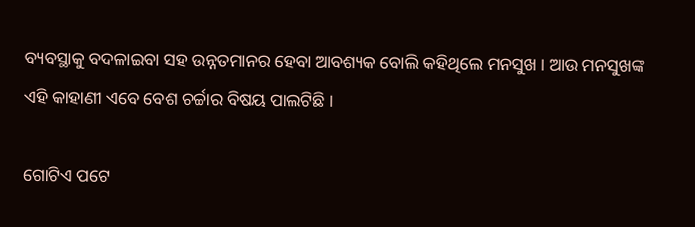ବ୍ୟବସ୍ଥାକୁ ବଦଳାଇବା ସହ ଉନ୍ନତମାନର ହେବା ଆବଶ୍ୟକ ବୋଲି କହିଥିଲେ ମନସୁଖ । ଆଉ ମନସୁଖଙ୍କ ଏହି କାହାଣୀ ଏବେ ବେଶ ଚର୍ଚ୍ଚାର ବିଷୟ ପାଲଟିଛି ।

ଗୋଟିଏ ପଟେ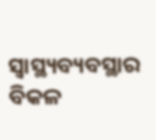ସ୍ୱାସ୍ଥ୍ୟବ୍ୟବସ୍ଥାର ବିକଳ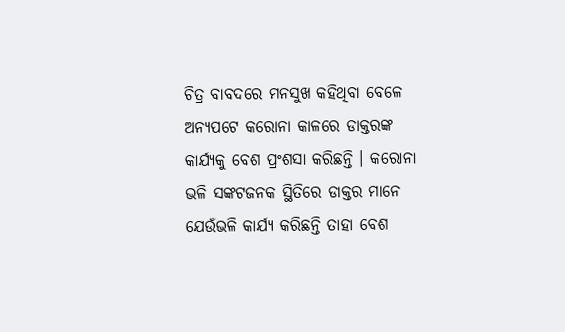ଚିତ୍ର ବାବଦରେ ମନସୁଖ କହିଥିବା ବେଳେ ଅନ୍ୟପଟେ କରୋନା କାଳରେ ଡାକ୍ତରଙ୍କ କାର୍ଯ୍ୟକୁ ବେଶ ପ୍ରଂଶସା କରିଛନ୍ତି । କରୋନା ଭଳି ସଙ୍କଟଜନକ ସ୍ଥିତିରେ ଡାକ୍ତର ମାନେ ଯେଉଁଭଳି କାର୍ଯ୍ୟ କରିଛନ୍ତି ତାହା ବେଶ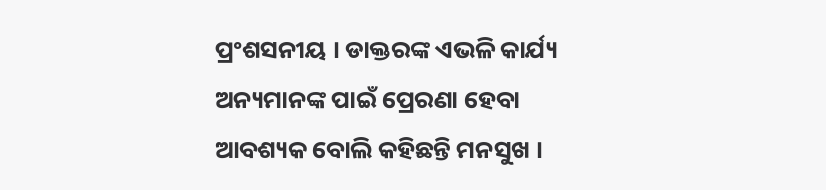ପ୍ରଂଶସନୀୟ । ଡାକ୍ତରଙ୍କ ଏଭଳି କାର୍ଯ୍ୟ ଅନ୍ୟମାନଙ୍କ ପାଇଁ ପ୍ରେରଣା ହେବା ଆବଶ୍ୟକ ବୋଲି କହିଛନ୍ତି ମନସୁଖ ।